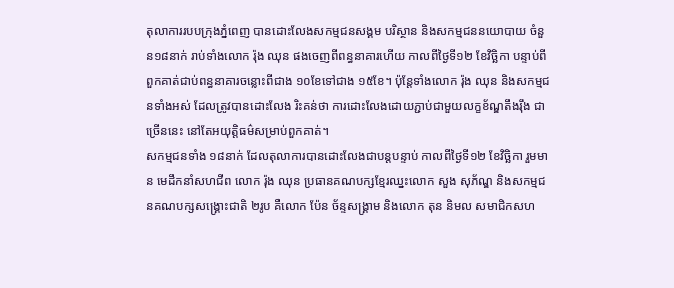តុលាការរបបក្រុងភ្នំពេញ បានដោះលែងសកម្មជនសង្គម បរិស្ថាន និងសកម្មជននយោបាយ ចំនួន១៨នាក់ រាប់ទាំងលោក រ៉ុង ឈុន ផងចេញពីពន្ធនាគារហើយ កាលពីថ្ងៃទី១២ ខែវិច្ឆិកា បន្ទាប់ពីពួកគាត់ជាប់ពន្ធនាគារចន្លោះពីជាង ១០ខែទៅជាង ១៥ខែ។ ប៉ុន្តែទាំងលោក រ៉ុង ឈុន និងសកម្មជនទាំងអស់ ដែលត្រូវបានដោះលែង រិះគន់ថា ការដោះលែងដោយភ្ជាប់ជាមួយលក្ខខ័ណ្ឌតឹងរ៉ឹង ជាច្រើននេះ នៅតែអយុត្តិធម៌សម្រាប់ពួកគាត់។
សកម្មជនទាំង ១៨នាក់ ដែលតុលាការបានដោះលែងជាបន្តបន្ទាប់ កាលពីថ្ងៃទី១២ ខែវិច្ឆិកា រួមមាន មេដឹកនាំសហជីព លោក រ៉ុង ឈុន ប្រធានគណបក្សខ្មែរឈ្នះលោក សួង សុភ័ណ្ឌ និងសកម្មជនគណបក្សសង្គ្រោះជាតិ ២រូប គឺលោក ប៉ែន ច័ន្ទសង្គ្រាម និងលោក តុន និមល សមាជិកសហ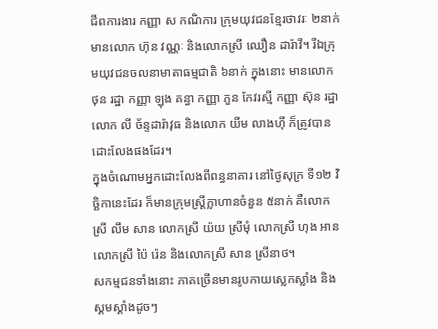ជីពការងារ កញ្ញា ស កណិការ ក្រុមយុវជនខ្មែរថាវរៈ ២នាក់ មានលោក ហ៊ុន វណ្ណៈ និងលោកស្រី ឈឿន ដារ៉ាវី។ រីឯក្រុមយុវជនចលនាមាតាធម្មជាតិ ៦នាក់ ក្នុងនោះ មានលោក ថុន រដ្ឋា កញ្ញា ឡុង គន្ធា កញ្ញា ភួន កែវរស្មី កញ្ញា ស៊ុន រដ្ឋា លោក លី ច័ន្ទដារ៉ាវុធ និងលោក យីម លាងហ៊ី ក៏ត្រូវបានដោះលែងផងដែរ។
ក្នុងចំណោមអ្នកដោះលែងពីពន្ធនាគារ នៅថ្ងៃសុក្រ ទី១២ វិច្ឆិកានេះដែរ ក៏មានក្រុមស្ត្រីក្លាហានចំនួន ៥នាក់ គឺលោកស្រី លឹម សាន លោកស្រី យ៉យ ស្រីមុំ លោកស្រី ហុង អាន លោកស្រី ប៉ៃ រ៉េន និងលោកស្រី សាន ស្រីនាថ។
សកម្មជនទាំងនោះ ភាគច្រើនមានរូបកាយស្លេកស្លាំង និងស្គមស្គាំងដូចៗ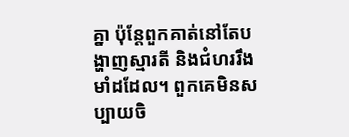គ្នា ប៉ុន្តែពួកគាត់នៅតែបង្ហាញស្មារតី និងជំហររឹងមាំដដែល។ ពួកគេមិនសប្បាយចិ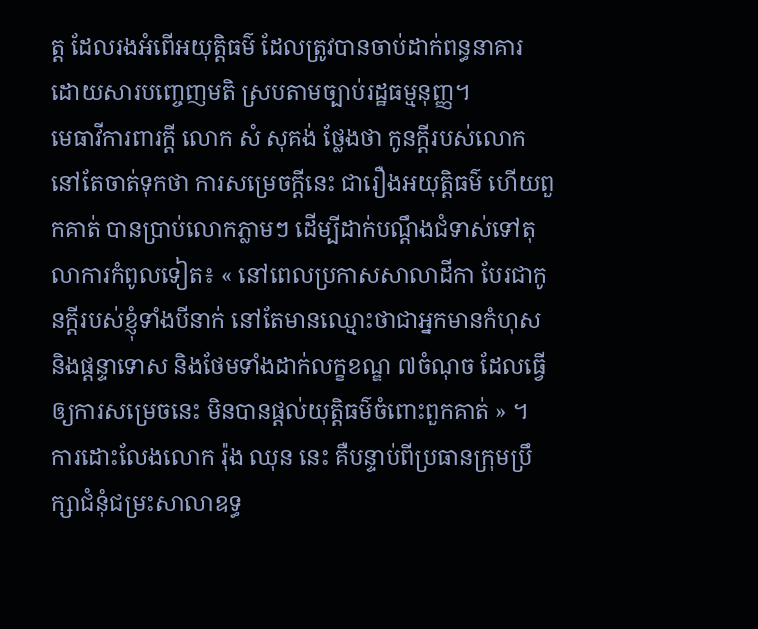ត្ត ដែលរងអំពើអយុត្តិធម៌ ដែលត្រូវបានចាប់ដាក់ពន្ធនាគារ ដោយសារបញ្ចេញមតិ ស្របតាមច្បាប់រដ្ឋធម្មនុញ្ញ។
មេធាវីការពារក្ដី លោក សំ សុគង់ ថ្លែងថា កូនក្ដីរបស់លោក នៅតែចាត់ទុកថា ការសម្រេចក្ដីនេះ ជារឿងអយុត្តិធម៌ ហើយពួកគាត់ បានប្រាប់លោកភ្លាមៗ ដើម្បីដាក់បណ្ដឹងជំទាស់ទៅតុលាការកំពូលទៀត៖ « នៅពេលប្រកាសសាលាដីកា បែរជាកូនក្តីរបស់ខ្ញុំទាំងបីនាក់ នៅតែមានឈ្មោះថាជាអ្នកមានកំហុស និងផ្ដន្ទាទោស និងថែមទាំងដាក់លក្ខខណ្ឌ ៧ចំណុច ដែលធ្វើឲ្យការសម្រេចនេះ មិនបានផ្តល់យុត្តិធម៌ចំពោះពួកគាត់ » ។
ការដោះលែងលោក រ៉ុង ឈុន នេះ គឺបន្ទាប់ពីប្រធានក្រុមប្រឹក្សាជំនុំជម្រះសាលាឧទ្ធ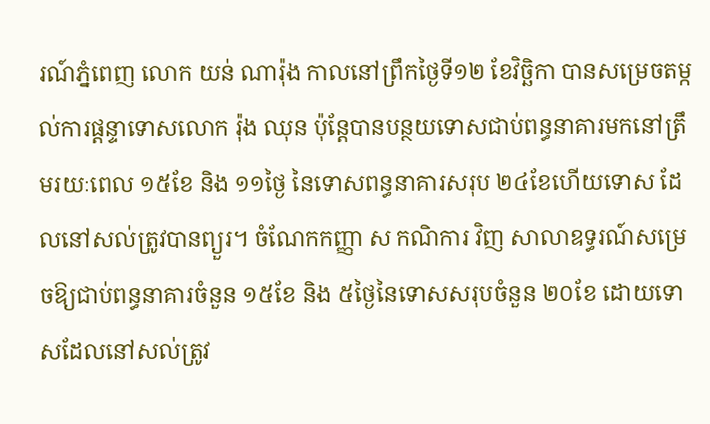រណ៍ភ្នំពេញ លោក យន់ ណារ៉ុង កាលនៅព្រឹកថ្ងៃទី១២ ខែវិច្ឆិកា បានសម្រេចតម្កល់ការផ្ដន្ទាទោសលោក រ៉ុង ឈុន ប៉ុន្តែបានបន្ថយទោសជាប់ពន្ធនាគារមកនៅត្រឹមរយៈពេល ១៥ខែ និង ១១ថ្ងៃ នៃទោសពន្ធនាគារសរុប ២៤ខែហើយទោស ដែលនៅសល់ត្រូវបានព្យួរ។ ចំណែកកញ្ញា ស កណិការ វិញ សាលាឧទ្ធរណ៍សម្រេចឱ្យជាប់ពន្ធនាគារចំនួន ១៥ខែ និង ៥ថ្ងៃនៃទោសសរុបចំនួន ២០ខែ ដោយទោសដែលនៅសល់ត្រូវ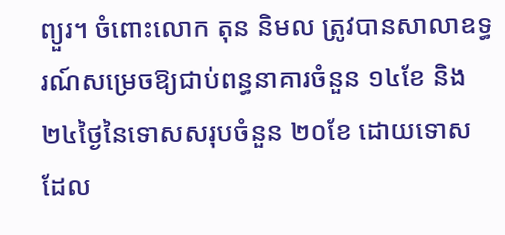ព្យួរ។ ចំពោះលោក តុន និមល ត្រូវបានសាលាឧទ្ធរណ៍សម្រេចឱ្យជាប់ពន្ធនាគារចំនួន ១៤ខែ និង ២៤ថ្ងៃនៃទោសសរុបចំនួន ២០ខែ ដោយទោសដែល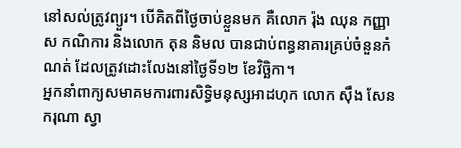នៅសល់ត្រូវព្យួរ។ បើគិតពីថ្ងៃចាប់ខ្លួនមក គឺលោក រ៉ុង ឈុន កញ្ញា ស កណិការ និងលោក តុន និមល បានជាប់ពន្ធនាគារគ្រប់ចំនួនកំណត់ ដែលត្រូវដោះលែងនៅថ្ងៃទី១២ ខែវិច្ឆិកា។
អ្នកនាំពាក្យសមាគមការពារសិទ្ធិមនុស្សអាដហុក លោក ស៊ឹង សែនករុណា ស្វា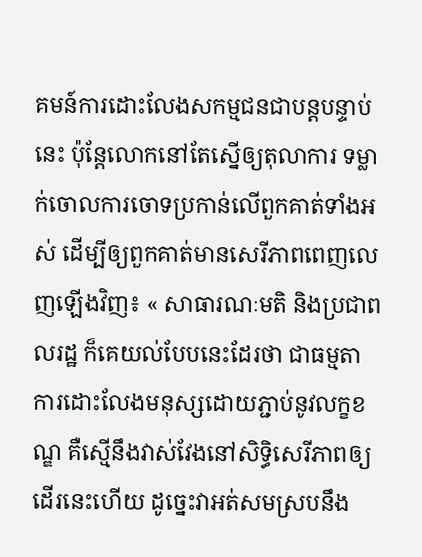គមន៍ការដោះលែងសកម្មជនជាបន្តបន្ទាប់នេះ ប៉ុន្តែលោកនៅតែស្នើឲ្យតុលាការ ទម្លាក់ចោលការចោទប្រកាន់លើពួកគាត់ទាំងអស់ ដើម្បីឲ្យពួកគាត់មានសេរីភាពពេញលេញឡើងវិញ៖ « សាធារណៈមតិ និងប្រជាពលរដ្ឋ ក៏គេយល់បែបនេះដែរថា ជាធម្មតាការដោះលែងមនុស្សដោយភ្ជាប់នូវលក្ខខណ្ឌ គឺស្មើនឹងវាស់វែងនៅសិទ្ធិសេរីភាពឲ្យដើរនេះហើយ ដូច្នេះវាអត់សមស្របនឹង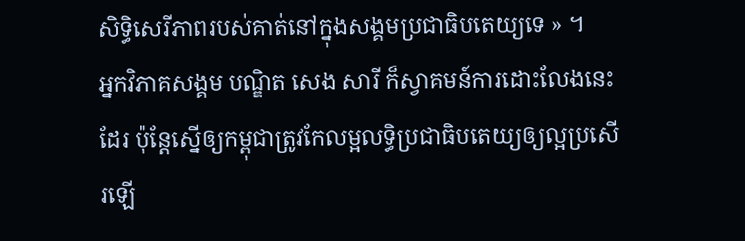សិទ្ធិសេរីភាពរបស់គាត់នៅក្នុងសង្គមប្រជាធិបតេយ្យទេ » ។
អ្នកវិភាគសង្គម បណ្ឌិត សេង សារី ក៏ស្វាគមន៍ការដោះលែងនេះដែរ ប៉ុន្តែស្នើឲ្យកម្ពុជាត្រូវកែលម្អលទ្ធិប្រជាធិបតេយ្យឲ្យល្អប្រសើរឡើ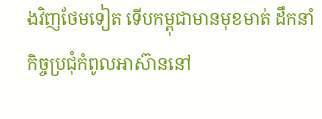ងវិញថែមទៀត ទើបកម្ពុជាមានមុខមាត់ ដឹកនាំកិច្ចប្រជុំកំពូលអាស៊ាននៅ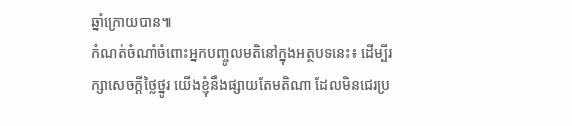ឆ្នាំក្រោយបាន៕
កំណត់ចំណាំចំពោះអ្នកបញ្ចូលមតិនៅក្នុងអត្ថបទនេះ៖ ដើម្បីរក្សាសេចក្ដីថ្លៃថ្នូរ យើងខ្ញុំនឹងផ្សាយតែមតិណា ដែលមិនជេរប្រ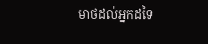មាថដល់អ្នកដទៃ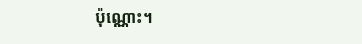ប៉ុណ្ណោះ។